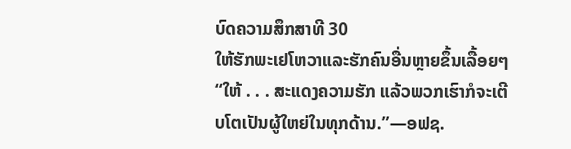ບົດຄວາມສຶກສາທີ 30
ໃຫ້ຮັກພະເຢໂຫວາແລະຮັກຄົນອື່ນຫຼາຍຂຶ້ນເລື້ອຍໆ
“ໃຫ້ . . . ສະແດງຄວາມຮັກ ແລ້ວພວກເຮົາກໍຈະເຕີບໂຕເປັນຜູ້ໃຫຍ່ໃນທຸກດ້ານ.”—ອຟຊ.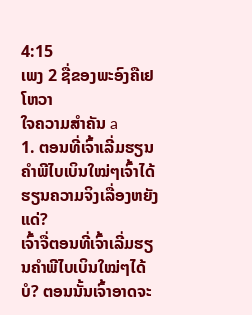4:15
ເພງ 2 ຊື່ຂອງພະອົງຄືເຢໂຫວາ
ໃຈຄວາມສຳຄັນ a
1. ຕອນທີ່ເຈົ້າເລີ່ມຮຽນຄຳພີໄບເບິນໃໝ່ໆເຈົ້າໄດ້ຮຽນຄວາມຈິງເລື່ອງຫຍັງແດ່?
ເຈົ້າຈື່ຕອນທີ່ເຈົ້າເລີ່ມຮຽນຄຳພີໄບເບິນໃໝ່ໆໄດ້ບໍ? ຕອນນັ້ນເຈົ້າອາດຈະ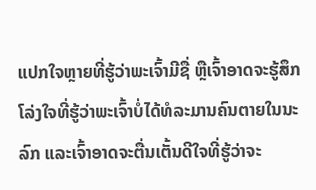ແປກໃຈຫຼາຍທີ່ຮູ້ວ່າພະເຈົ້າມີຊື່ ຫຼືເຈົ້າອາດຈະຮູ້ສຶກໂລ່ງໃຈທີ່ຮູ້ວ່າພະເຈົ້າບໍ່ໄດ້ທໍລະມານຄົນຕາຍໃນນະລົກ ແລະເຈົ້າອາດຈະຕື່ນເຕັ້ນດີໃຈທີ່ຮູ້ວ່າຈະ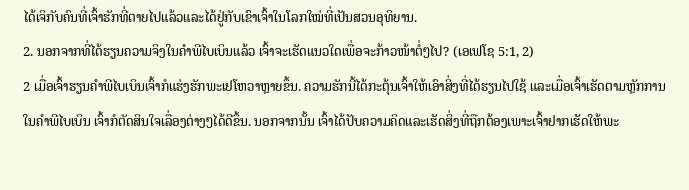ໄດ້ເຈິກັບຄົນທີ່ເຈົ້າຮັກທີ່ຕາຍໄປແລ້ວແລະໄດ້ຢູ່ກັບເຂົາເຈົ້າໃນໂລກໃໝ່ທີ່ເປັນສວນອຸທິຍານ.
2. ນອກຈາກທີ່ໄດ້ຮຽນຄວາມຈິງໃນຄຳພີໄບເບິນແລ້ວ ເຈົ້າຈະເຮັດແນວໃດເພື່ອຈະກ້າວໜ້າຕໍ່ໆໄປ? (ເອເຟໂຊ 5:1, 2)
2 ເມື່ອເຈົ້າຮຽນຄຳພີໄບເບິນເຈົ້າກໍແຮ່ງຮັກພະເຢໂຫວາຫຼາຍຂຶ້ນ. ຄວາມຮັກນີ້ໄດ້ກະຕຸ້ນເຈົ້າໃຫ້ເອົາສິ່ງທີ່ໄດ້ຮຽນໄປໃຊ້ ແລະເມື່ອເຈົ້າເຮັດຕາມຫຼັກການໃນຄຳພີໄບເບິນ ເຈົ້າກໍຕັດສິນໃຈເລື່ອງຕ່າງໆໄດ້ດີຂຶ້ນ. ນອກຈາກນັ້ນ ເຈົ້າໄດ້ປັບຄວາມຄິດແລະເຮັດສິ່ງທີ່ຖືກຕ້ອງເພາະເຈົ້າຢາກເຮັດໃຫ້ພະ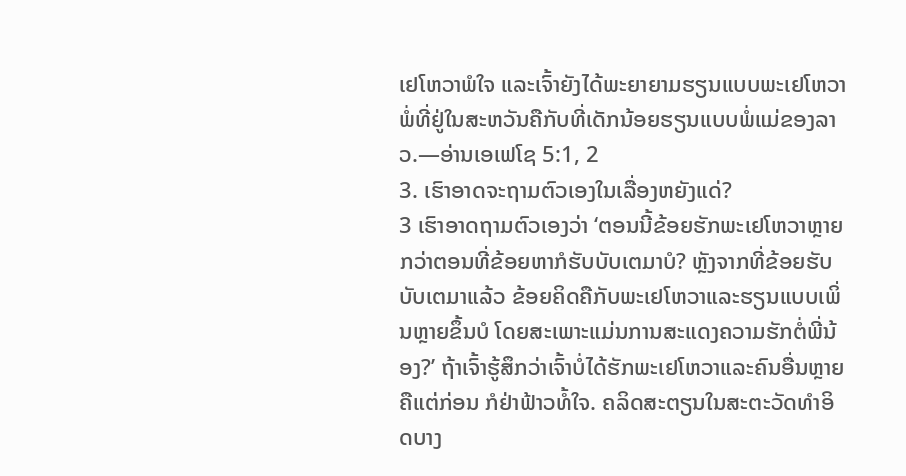ເຢໂຫວາພໍໃຈ ແລະເຈົ້າຍັງໄດ້ພະຍາຍາມຮຽນແບບພະເຢໂຫວາພໍ່ທີ່ຢູ່ໃນສະຫວັນຄືກັບທີ່ເດັກນ້ອຍຮຽນແບບພໍ່ແມ່ຂອງລາວ.—ອ່ານເອເຟໂຊ 5:1, 2
3. ເຮົາອາດຈະຖາມຕົວເອງໃນເລື່ອງຫຍັງແດ່?
3 ເຮົາອາດຖາມຕົວເອງວ່າ ‘ຕອນນີ້ຂ້ອຍຮັກພະເຢໂຫວາຫຼາຍກວ່າຕອນທີ່ຂ້ອຍຫາກໍຮັບບັບເຕມາບໍ? ຫຼັງຈາກທີ່ຂ້ອຍຮັບບັບເຕມາແລ້ວ ຂ້ອຍຄິດຄືກັບພະເຢໂຫວາແລະຮຽນແບບເພິ່ນຫຼາຍຂຶ້ນບໍ ໂດຍສະເພາະແມ່ນການສະແດງຄວາມຮັກຕໍ່ພີ່ນ້ອງ?’ ຖ້າເຈົ້າຮູ້ສຶກວ່າເຈົ້າບໍ່ໄດ້ຮັກພະເຢໂຫວາແລະຄົນອື່ນຫຼາຍຄືແຕ່ກ່ອນ ກໍຢ່າຟ້າວທໍ້ໃຈ. ຄລິດສະຕຽນໃນສະຕະວັດທຳອິດບາງ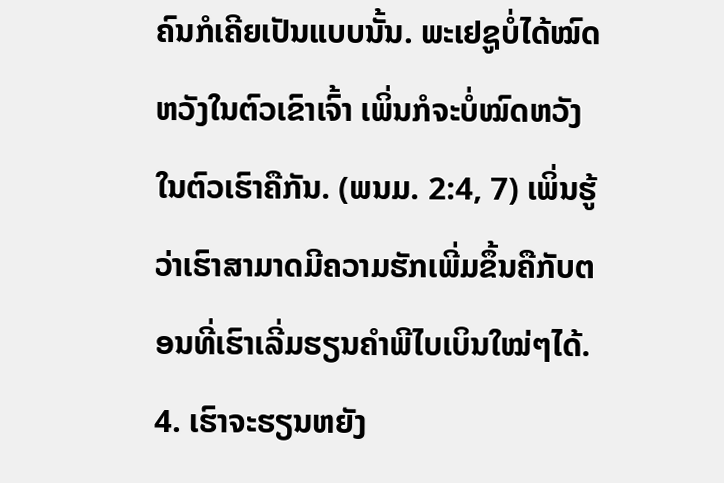ຄົນກໍເຄີຍເປັນແບບນັ້ນ. ພະເຢຊູບໍ່ໄດ້ໝົດຫວັງໃນຕົວເຂົາເຈົ້າ ເພິ່ນກໍຈະບໍ່ໝົດຫວັງໃນຕົວເຮົາຄືກັນ. (ພນມ. 2:4, 7) ເພິ່ນຮູ້ວ່າເຮົາສາມາດມີຄວາມຮັກເພີ່ມຂຶ້ນຄືກັບຕອນທີ່ເຮົາເລີ່ມຮຽນຄຳພີໄບເບິນໃໝ່ໆໄດ້.
4. ເຮົາຈະຮຽນຫຍັງ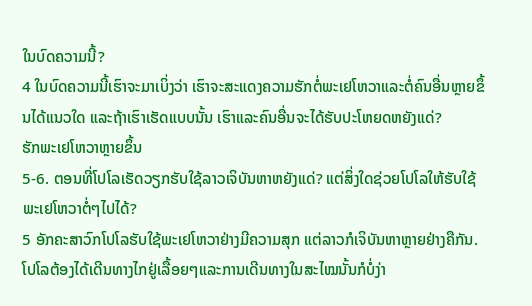ໃນບົດຄວາມນີ້?
4 ໃນບົດຄວາມນີ້ເຮົາຈະມາເບິ່ງວ່າ ເຮົາຈະສະແດງຄວາມຮັກຕໍ່ພະເຢໂຫວາແລະຕໍ່ຄົນອື່ນຫຼາຍຂຶ້ນໄດ້ແນວໃດ ແລະຖ້າເຮົາເຮັດແບບນັ້ນ ເຮົາແລະຄົນອື່ນຈະໄດ້ຮັບປະໂຫຍດຫຍັງແດ່?
ຮັກພະເຢໂຫວາຫຼາຍຂຶ້ນ
5-6. ຕອນທີ່ໂປໂລເຮັດວຽກຮັບໃຊ້ລາວເຈິບັນຫາຫຍັງແດ່? ແຕ່ສິ່ງໃດຊ່ວຍໂປໂລໃຫ້ຮັບໃຊ້ພະເຢໂຫວາຕໍ່ໆໄປໄດ້?
5 ອັກຄະສາວົກໂປໂລຮັບໃຊ້ພະເຢໂຫວາຢ່າງມີຄວາມສຸກ ແຕ່ລາວກໍເຈິບັນຫາຫຼາຍຢ່າງຄືກັນ. ໂປໂລຕ້ອງໄດ້ເດີນທາງໄກຢູ່ເລື້ອຍໆແລະການເດີນທາງໃນສະໄໝນັ້ນກໍບໍ່ງ່າ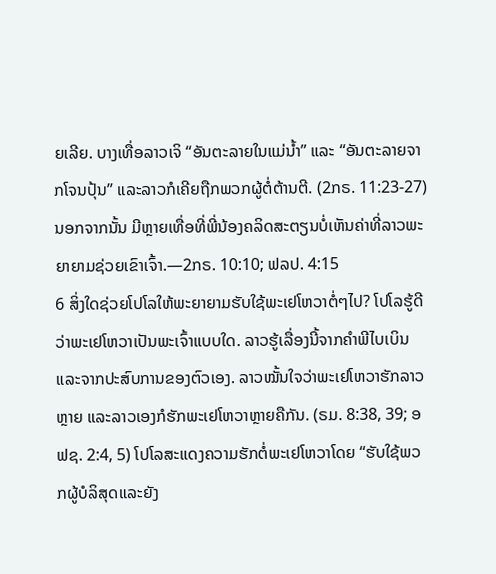ຍເລີຍ. ບາງເທື່ອລາວເຈິ “ອັນຕະລາຍໃນແມ່ນ້ຳ” ແລະ “ອັນຕະລາຍຈາກໂຈນປຸ້ນ” ແລະລາວກໍເຄີຍຖືກພວກຜູ້ຕໍ່ຕ້ານຕີ. (2ກຣ. 11:23-27) ນອກຈາກນັ້ນ ມີຫຼາຍເທື່ອທີ່ພີ່ນ້ອງຄລິດສະຕຽນບໍ່ເຫັນຄ່າທີ່ລາວພະຍາຍາມຊ່ວຍເຂົາເຈົ້າ.—2ກຣ. 10:10; ຟລປ. 4:15
6 ສິ່ງໃດຊ່ວຍໂປໂລໃຫ້ພະຍາຍາມຮັບໃຊ້ພະເຢໂຫວາຕໍ່ໆໄປ? ໂປໂລຮູ້ດີວ່າພະເຢໂຫວາເປັນພະເຈົ້າແບບໃດ. ລາວຮູ້ເລື່ອງນີ້ຈາກຄຳພີໄບເບິນແລະຈາກປະສົບການຂອງຕົວເອງ. ລາວໝັ້ນໃຈວ່າພະເຢໂຫວາຮັກລາວຫຼາຍ ແລະລາວເອງກໍຮັກພະເຢໂຫວາຫຼາຍຄືກັນ. (ຣມ. 8:38, 39; ອຟຊ. 2:4, 5) ໂປໂລສະແດງຄວາມຮັກຕໍ່ພະເຢໂຫວາໂດຍ “ຮັບໃຊ້ພວກຜູ້ບໍລິສຸດແລະຍັງ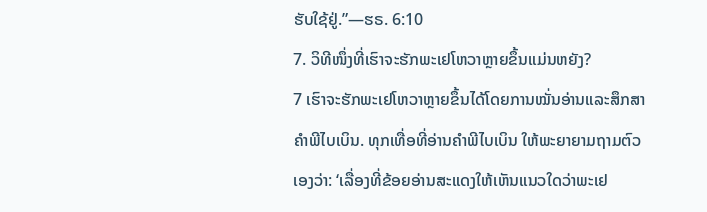ຮັບໃຊ້ຢູ່.”—ຮຣ. 6:10
7. ວິທີໜຶ່ງທີ່ເຮົາຈະຮັກພະເຢໂຫວາຫຼາຍຂຶ້ນແມ່ນຫຍັງ?
7 ເຮົາຈະຮັກພະເຢໂຫວາຫຼາຍຂຶ້ນໄດ້ໂດຍການໝັ່ນອ່ານແລະສຶກສາຄຳພີໄບເບິນ. ທຸກເທື່ອທີ່ອ່ານຄຳພີໄບເບິນ ໃຫ້ພະຍາຍາມຖາມຕົວເອງວ່າ: ‘ເລື່ອງທີ່ຂ້ອຍອ່ານສະແດງໃຫ້ເຫັນແນວໃດວ່າພະເຢ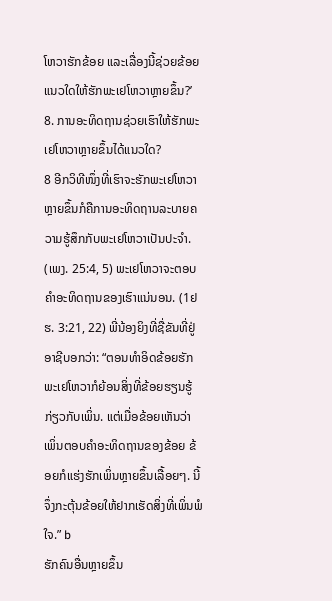ໂຫວາຮັກຂ້ອຍ ແລະເລື່ອງນີ້ຊ່ວຍຂ້ອຍແນວໃດໃຫ້ຮັກພະເຢໂຫວາຫຼາຍຂຶ້ນ?’
8. ການອະທິດຖານຊ່ວຍເຮົາໃຫ້ຮັກພະເຢໂຫວາຫຼາຍຂຶ້ນໄດ້ແນວໃດ?
8 ອີກວິທີໜຶ່ງທີ່ເຮົາຈະຮັກພະເຢໂຫວາຫຼາຍຂຶ້ນກໍຄືການອະທິດຖານລະບາຍຄວາມຮູ້ສຶກກັບພະເຢໂຫວາເປັນປະຈຳ. (ເພງ. 25:4, 5) ພະເຢໂຫວາຈະຕອບຄຳອະທິດຖານຂອງເຮົາແນ່ນອນ. (1ຢຮ. 3:21, 22) ພີ່ນ້ອງຍິງທີ່ຊື່ຂັນທີ່ຢູ່ອາຊີບອກວ່າ: “ຕອນທຳອິດຂ້ອຍຮັກພະເຢໂຫວາກໍຍ້ອນສິ່ງທີ່ຂ້ອຍຮຽນຮູ້ກ່ຽວກັບເພິ່ນ. ແຕ່ເມື່ອຂ້ອຍເຫັນວ່າເພິ່ນຕອບຄຳອະທິດຖານຂອງຂ້ອຍ ຂ້ອຍກໍແຮ່ງຮັກເພິ່ນຫຼາຍຂຶ້ນເລື້ອຍໆ. ນີ້ຈຶ່ງກະຕຸ້ນຂ້ອຍໃຫ້ຢາກເຮັດສິ່ງທີ່ເພິ່ນພໍໃຈ.” b
ຮັກຄົນອື່ນຫຼາຍຂຶ້ນ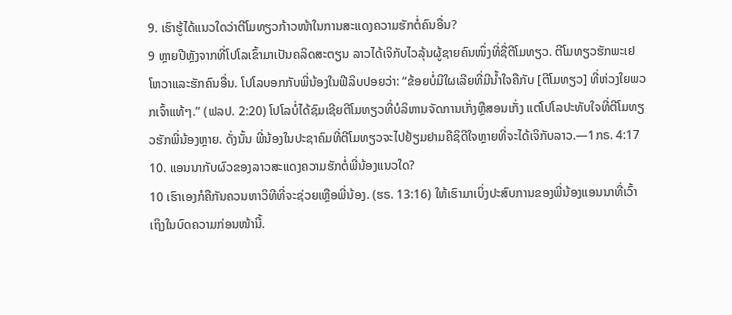9. ເຮົາຮູ້ໄດ້ແນວໃດວ່າຕີໂມທຽວກ້າວໜ້າໃນການສະແດງຄວາມຮັກຕໍ່ຄົນອື່ນ?
9 ຫຼາຍປີຫຼັງຈາກທີ່ໂປໂລເຂົ້າມາເປັນຄລິດສະຕຽນ ລາວໄດ້ເຈິກັບໄວລຸ້ນຜູ້ຊາຍຄົນໜຶ່ງທີ່ຊື່ຕີໂມທຽວ. ຕີໂມທຽວຮັກພະເຢໂຫວາແລະຮັກຄົນອື່ນ. ໂປໂລບອກກັບພີ່ນ້ອງໃນຟີລິບປອຍວ່າ: “ຂ້ອຍບໍ່ມີໃຜເລີຍທີ່ມີນ້ຳໃຈຄືກັບ [ຕີໂມທຽວ] ທີ່ຫ່ວງໃຍພວກເຈົ້າແທ້ໆ.” (ຟລປ. 2:20) ໂປໂລບໍ່ໄດ້ຊົມເຊີຍຕີໂມທຽວທີ່ບໍລິຫານຈັດການເກັ່ງຫຼືສອນເກັ່ງ ແຕ່ໂປໂລປະທັບໃຈທີ່ຕີໂມທຽວຮັກພີ່ນ້ອງຫຼາຍ. ດັ່ງນັ້ນ ພີ່ນ້ອງໃນປະຊາຄົມທີ່ຕີໂມທຽວຈະໄປຢ້ຽມຢາມຄືຊິດີໃຈຫຼາຍທີ່ຈະໄດ້ເຈິກັບລາວ.—1ກຣ. 4:17
10. ແອນນາກັບຜົວຂອງລາວສະແດງຄວາມຮັກຕໍ່ພີ່ນ້ອງແນວໃດ?
10 ເຮົາເອງກໍຄືກັນຄວນຫາວິທີທີ່ຈະຊ່ວຍເຫຼືອພີ່ນ້ອງ. (ຮຣ. 13:16) ໃຫ້ເຮົາມາເບິ່ງປະສົບການຂອງພີ່ນ້ອງແອນນາທີ່ເວົ້າເຖິງໃນບົດຄວາມກ່ອນໜ້ານີ້.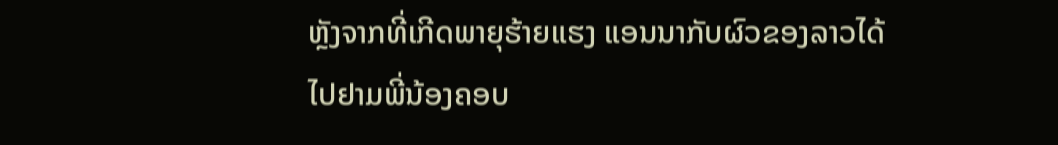ຫຼັງຈາກທີ່ເກີດພາຍຸຮ້າຍແຮງ ແອນນາກັບຜົວຂອງລາວໄດ້ໄປຢາມພີ່ນ້ອງຄອບ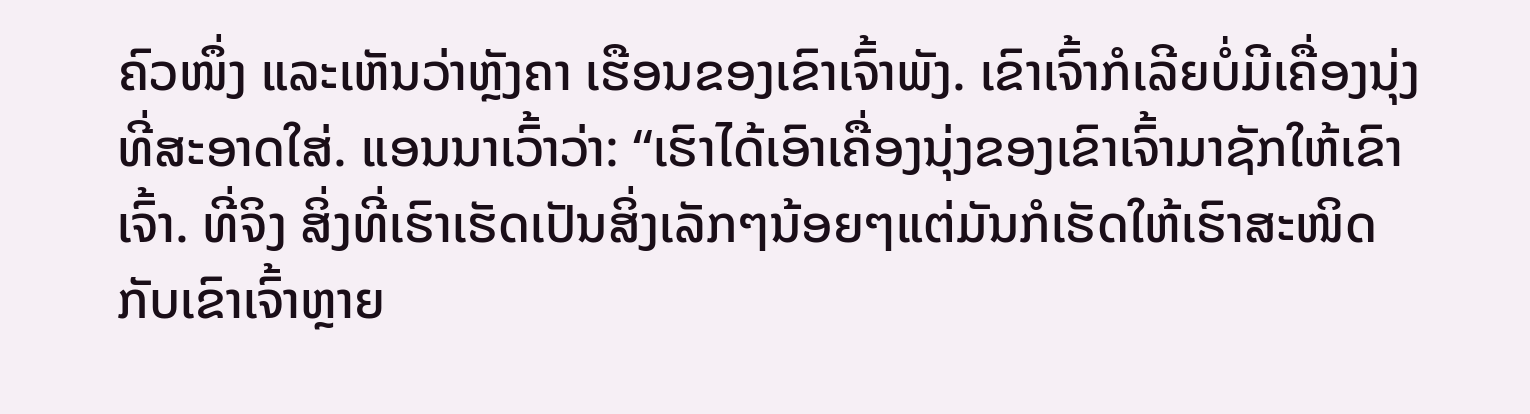ຄົວໜຶ່ງ ແລະເຫັນວ່າຫຼັງຄາ ເຮືອນຂອງເຂົາເຈົ້າພັງ. ເຂົາເຈົ້າກໍເລີຍບໍ່ມີເຄື່ອງນຸ່ງທີ່ສະອາດໃສ່. ແອນນາເວົ້າວ່າ: “ເຮົາໄດ້ເອົາເຄື່ອງນຸ່ງຂອງເຂົາເຈົ້າມາຊັກໃຫ້ເຂົາເຈົ້າ. ທີ່ຈິງ ສິ່ງທີ່ເຮົາເຮັດເປັນສິ່ງເລັກໆນ້ອຍໆແຕ່ມັນກໍເຮັດໃຫ້ເຮົາສະໜິດກັບເຂົາເຈົ້າຫຼາຍ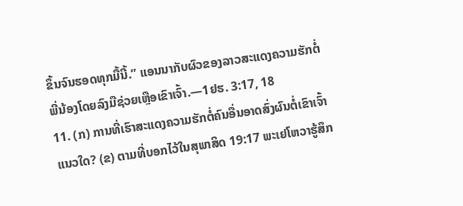ຂຶ້ນຈົນຮອດທຸກມື້ນີ້.” ແອນນາກັບຜົວຂອງລາວສະແດງຄວາມຮັກຕໍ່ພີ່ນ້ອງໂດຍລົງມືຊ່ວຍເຫຼືອເຂົາເຈົ້າ.—1ຢຮ. 3:17, 18
11. (ກ) ການທີ່ເຮົາສະແດງຄວາມຮັກຕໍ່ຄົນອື່ນອາດສົ່ງຜົນຕໍ່ເຂົາເຈົ້າແນວໃດ? (ຂ) ຕາມທີ່ບອກໄວ້ໃນສຸພາສິດ 19:17 ພະເຢໂຫວາຮູ້ສຶກ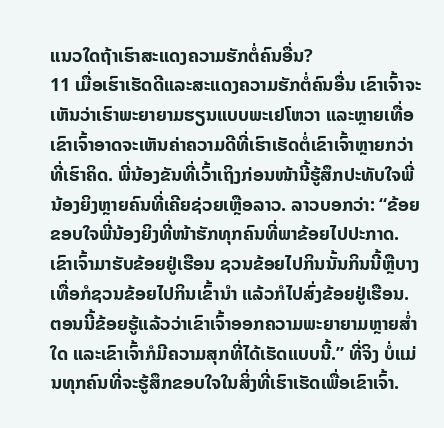ແນວໃດຖ້າເຮົາສະແດງຄວາມຮັກຕໍ່ຄົນອື່ນ?
11 ເມື່ອເຮົາເຮັດດີແລະສະແດງຄວາມຮັກຕໍ່ຄົນອື່ນ ເຂົາເຈົ້າຈະເຫັນວ່າເຮົາພະຍາຍາມຮຽນແບບພະເຢໂຫວາ ແລະຫຼາຍເທື່ອເຂົາເຈົ້າອາດຈະເຫັນຄ່າຄວາມດີທີ່ເຮົາເຮັດຕໍ່ເຂົາເຈົ້າຫຼາຍກວ່າທີ່ເຮົາຄິດ. ພີ່ນ້ອງຂັນທີ່ເວົ້າເຖິງກ່ອນໜ້ານີ້ຮູ້ສຶກປະທັບໃຈພີ່ນ້ອງຍິງຫຼາຍຄົນທີ່ເຄີຍຊ່ວຍເຫຼືອລາວ. ລາວບອກວ່າ: “ຂ້ອຍຂອບໃຈພີ່ນ້ອງຍິງທີ່ໜ້າຮັກທຸກຄົນທີ່ພາຂ້ອຍໄປປະກາດ. ເຂົາເຈົ້າມາຮັບຂ້ອຍຢູ່ເຮືອນ ຊວນຂ້ອຍໄປກິນນັ້ນກິນນີ້ຫຼືບາງເທື່ອກໍຊວນຂ້ອຍໄປກິນເຂົ້ານຳ ແລ້ວກໍໄປສົ່ງຂ້ອຍຢູ່ເຮືອນ. ຕອນນີ້ຂ້ອຍຮູ້ແລ້ວວ່າເຂົາເຈົ້າອອກຄວາມພະຍາຍາມຫຼາຍສ່ຳໃດ ແລະເຂົາເຈົ້າກໍມີຄວາມສຸກທີ່ໄດ້ເຮັດແບບນີ້.” ທີ່ຈິງ ບໍ່ແມ່ນທຸກຄົນທີ່ຈະຮູ້ສຶກຂອບໃຈໃນສິ່ງທີ່ເຮົາເຮັດເພື່ອເຂົາເຈົ້າ.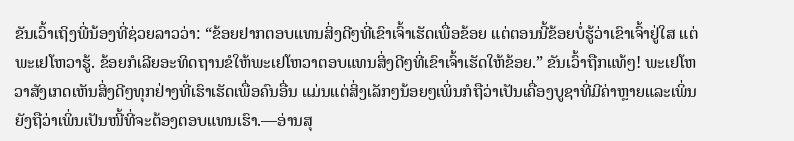ຂັນເວົ້າເຖິງພີ່ນ້ອງທີ່ຊ່ວຍລາວວ່າ: “ຂ້ອຍຢາກຕອບແທນສິ່ງດີໆທີ່ເຂົາເຈົ້າເຮັດເພື່ອຂ້ອຍ ແຕ່ຕອນນີ້ຂ້ອຍບໍ່ຮູ້ວ່າເຂົາເຈົ້າຢູ່ໃສ ແຕ່ພະເຢໂຫວາຮູ້. ຂ້ອຍກໍເລີຍອະທິດຖານຂໍໃຫ້ພະເຢໂຫວາຕອບແທນສິ່ງດີໆທີ່ເຂົາເຈົ້າເຮັດໃຫ້ຂ້ອຍ.” ຂັນເວົ້າຖືກແທ້ໆ! ພະເຢໂຫວາສັງເກດເຫັນສິ່ງດີໆທຸກຢ່າງທີ່ເຮົາເຮັດເພື່ອຄົນອື່ນ ແມ່ນແຕ່ສິ່ງເລັກໆນ້ອຍໆເພິ່ນກໍຖືວ່າເປັນເຄື່ອງບູຊາທີ່ມີຄ່າຫຼາຍແລະເພິ່ນຍັງຖືວ່າເພິ່ນເປັນໜີ້ທີ່ຈະຕ້ອງຕອບແທນເຮົາ.—ອ່ານສຸ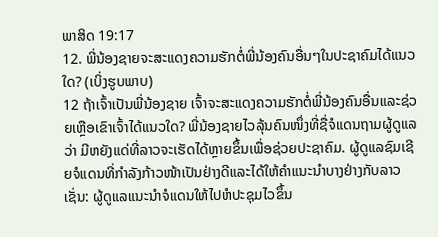ພາສິດ 19:17
12. ພີ່ນ້ອງຊາຍຈະສະແດງຄວາມຮັກຕໍ່ພີ່ນ້ອງຄົນອື່ນໆໃນປະຊາຄົມໄດ້ແນວໃດ? (ເບິ່ງຮູບພາບ)
12 ຖ້າເຈົ້າເປັນພີ່ນ້ອງຊາຍ ເຈົ້າຈະສະແດງຄວາມຮັກຕໍ່ພີ່ນ້ອງຄົນອື່ນແລະຊ່ວຍເຫຼືອເຂົາເຈົ້າໄດ້ແນວໃດ? ພີ່ນ້ອງຊາຍໄວລຸ້ນຄົນໜຶ່ງທີ່ຊື່ຈໍແດນຖາມຜູ້ດູແລວ່າ ມີຫຍັງແດ່ທີ່ລາວຈະເຮັດໄດ້ຫຼາຍຂຶ້ນເພື່ອຊ່ວຍປະຊາຄົມ. ຜູ້ດູແລຊົມເຊີຍຈໍແດນທີ່ກຳລັງກ້າວໜ້າເປັນຢ່າງດີແລະໄດ້ໃຫ້ຄຳແນະນຳບາງຢ່າງກັບລາວ ເຊັ່ນ: ຜູ້ດູແລແນະນຳຈໍແດນໃຫ້ໄປຫໍປະຊຸມໄວຂຶ້ນ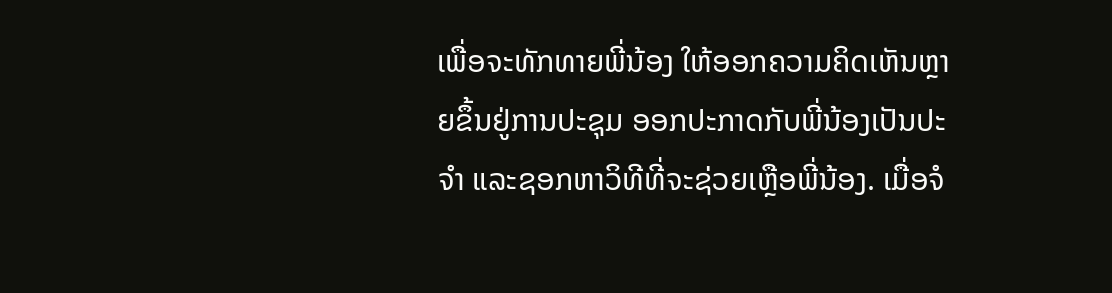ເພື່ອຈະທັກທາຍພີ່ນ້ອງ ໃຫ້ອອກຄວາມຄິດເຫັນຫຼາຍຂຶ້ນຢູ່ການປະຊຸມ ອອກປະກາດກັບພີ່ນ້ອງເປັນປະຈຳ ແລະຊອກຫາວິທີທີ່ຈະຊ່ວຍເຫຼືອພີ່ນ້ອງ. ເມື່ອຈໍ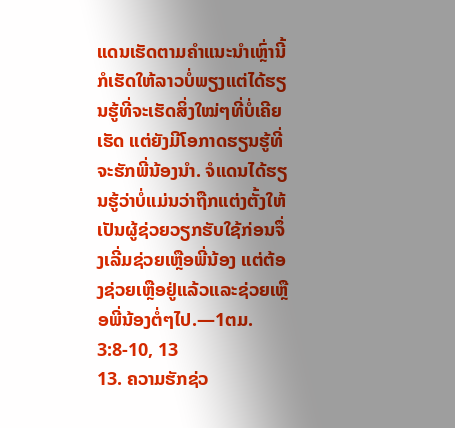ແດນເຮັດຕາມຄຳແນະນຳເຫຼົ່ານີ້ ກໍເຮັດໃຫ້ລາວບໍ່ພຽງແຕ່ໄດ້ຮຽນຮູ້ທີ່ຈະເຮັດສິ່ງໃໝ່ໆທີ່ບໍ່ເຄີຍເຮັດ ແຕ່ຍັງມີໂອກາດຮຽນຮູ້ທີ່ຈະຮັກພີ່ນ້ອງນຳ. ຈໍແດນໄດ້ຮຽນຮູ້ວ່າບໍ່ແມ່ນວ່າຖືກແຕ່ງຕັ້ງໃຫ້ເປັນຜູ້ຊ່ວຍວຽກຮັບໃຊ້ກ່ອນຈຶ່ງເລີ່ມຊ່ວຍເຫຼືອພີ່ນ້ອງ ແຕ່ຕ້ອງຊ່ວຍເຫຼືອຢູ່ແລ້ວແລະຊ່ວຍເຫຼືອພີ່ນ້ອງຕໍ່ໆໄປ.—1ຕມ. 3:8-10, 13
13. ຄວາມຮັກຊ່ວ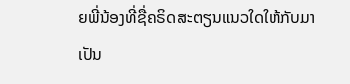ຍພີ່ນ້ອງທີ່ຊື່ຄຣິດສະຕຽນແນວໃດໃຫ້ກັບມາເປັນ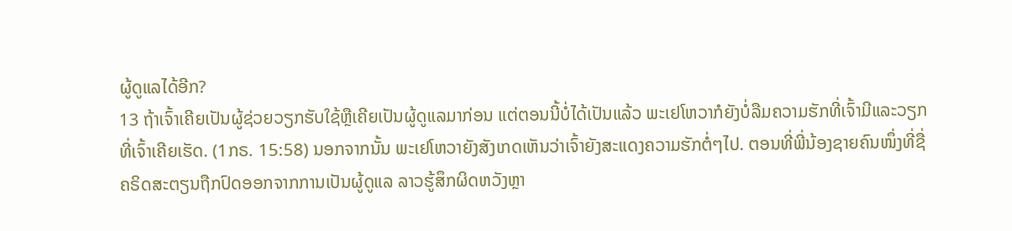ຜູ້ດູແລໄດ້ອີກ?
13 ຖ້າເຈົ້າເຄີຍເປັນຜູ້ຊ່ວຍວຽກຮັບໃຊ້ຫຼືເຄີຍເປັນຜູ້ດູແລມາກ່ອນ ແຕ່ຕອນນີ້ບໍ່ໄດ້ເປັນແລ້ວ ພະເຢໂຫວາກໍຍັງບໍ່ລືມຄວາມຮັກທີ່ເຈົ້າມີແລະວຽກທີ່ເຈົ້າເຄີຍເຮັດ. (1ກຣ. 15:58) ນອກຈາກນັ້ນ ພະເຢໂຫວາຍັງສັງເກດເຫັນວ່າເຈົ້າຍັງສະແດງຄວາມຮັກຕໍ່ໆໄປ. ຕອນທີ່ພີ່ນ້ອງຊາຍຄົນໜຶ່ງທີ່ຊື່ຄຣິດສະຕຽນຖືກປົດອອກຈາກການເປັນຜູ້ດູແລ ລາວຮູ້ສຶກຜິດຫວັງຫຼາ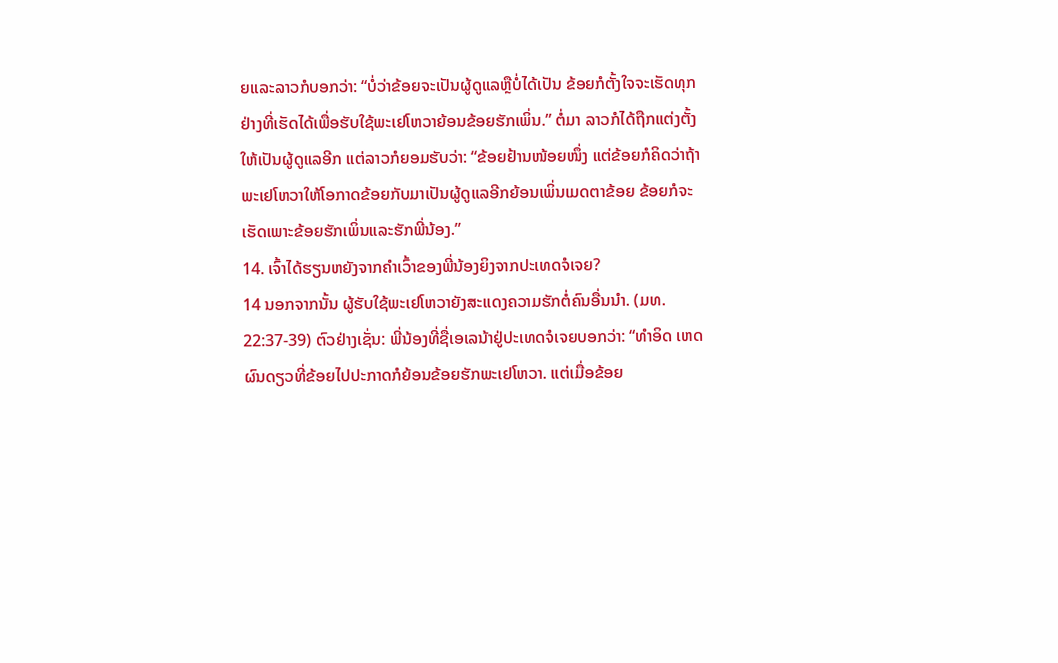ຍແລະລາວກໍບອກວ່າ: “ບໍ່ວ່າຂ້ອຍຈະເປັນຜູ້ດູແລຫຼືບໍ່ໄດ້ເປັນ ຂ້ອຍກໍຕັ້ງໃຈຈະເຮັດທຸກຢ່າງທີ່ເຮັດໄດ້ເພື່ອຮັບໃຊ້ພະເຢໂຫວາຍ້ອນຂ້ອຍຮັກເພິ່ນ.” ຕໍ່ມາ ລາວກໍໄດ້ຖືກແຕ່ງຕັ້ງໃຫ້ເປັນຜູ້ດູແລອີກ ແຕ່ລາວກໍຍອມຮັບວ່າ: “ຂ້ອຍຢ້ານໜ້ອຍໜຶ່ງ ແຕ່ຂ້ອຍກໍຄິດວ່າຖ້າ ພະເຢໂຫວາໃຫ້ໂອກາດຂ້ອຍກັບມາເປັນຜູ້ດູແລອີກຍ້ອນເພິ່ນເມດຕາຂ້ອຍ ຂ້ອຍກໍຈະເຮັດເພາະຂ້ອຍຮັກເພິ່ນແລະຮັກພີ່ນ້ອງ.”
14. ເຈົ້າໄດ້ຮຽນຫຍັງຈາກຄຳເວົ້າຂອງພີ່ນ້ອງຍິງຈາກປະເທດຈໍເຈຍ?
14 ນອກຈາກນັ້ນ ຜູ້ຮັບໃຊ້ພະເຢໂຫວາຍັງສະແດງຄວາມຮັກຕໍ່ຄົນອື່ນນຳ. (ມທ. 22:37-39) ຕົວຢ່າງເຊັ່ນ: ພີ່ນ້ອງທີ່ຊື່ເອເລນ້າຢູ່ປະເທດຈໍເຈຍບອກວ່າ: “ທຳອິດ ເຫດຜົນດຽວທີ່ຂ້ອຍໄປປະກາດກໍຍ້ອນຂ້ອຍຮັກພະເຢໂຫວາ. ແຕ່ເມື່ອຂ້ອຍ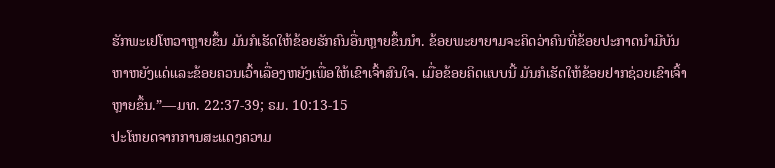ຮັກພະເຢໂຫວາຫຼາຍຂຶ້ນ ມັນກໍເຮັດໃຫ້ຂ້ອຍຮັກຄົນອື່ນຫຼາຍຂຶ້ນນຳ. ຂ້ອຍພະຍາຍາມຈະຄິດວ່າຄົນທີ່ຂ້ອຍປະກາດນຳມີບັນຫາຫຍັງແດ່ແລະຂ້ອຍຄວນເວົ້າເລື່ອງຫຍັງເພື່ອໃຫ້ເຂົາເຈົ້າສົນໃຈ. ເມື່ອຂ້ອຍຄິດແບບນີ້ ມັນກໍເຮັດໃຫ້ຂ້ອຍຢາກຊ່ວຍເຂົາເຈົ້າຫຼາຍຂຶ້ນ.”—ມທ. 22:37-39; ຣມ. 10:13-15
ປະໂຫຍດຈາກການສະແດງຄວາມ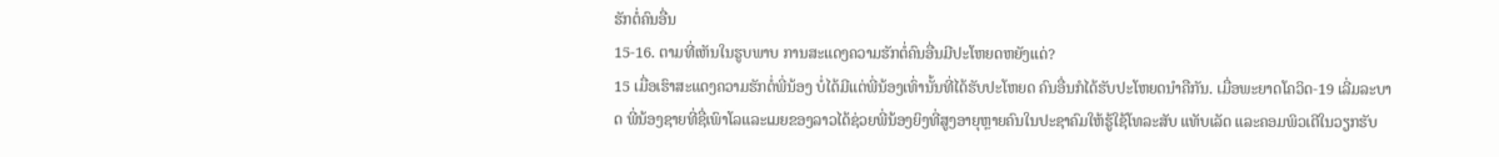ຮັກຕໍ່ຄົນອື່ນ
15-16. ຕາມທີ່ເຫັນໃນຮູບພາບ ການສະແດງຄວາມຮັກຕໍ່ຄົນອື່ນມີປະໂຫຍດຫຍັງແດ່?
15 ເມື່ອເຮົາສະແດງຄວາມຮັກຕໍ່ພີ່ນ້ອງ ບໍ່ໄດ້ມີແຕ່ພີ່ນ້ອງເທົ່ານັ້ນທີ່ໄດ້ຮັບປະໂຫຍດ ຄົນອື່ນກໍໄດ້ຮັບປະໂຫຍດນຳຄືກັນ. ເມື່ອພະຍາດໂຄວິດ-19 ເລີ່ມລະບາດ ພີ່ນ້ອງຊາຍທີ່ຊື່ເພົາໂລແລະເມຍຂອງລາວໄດ້ຊ່ວຍພີ່ນ້ອງຍິງທີ່ສູງອາຍຸຫຼາຍຄົນໃນປະຊາຄົມໃຫ້ຮູ້ໃຊ້ໂທລະສັບ ແທັບເລັດ ແລະຄອມພິວເຕີໃນວຽກຮັບ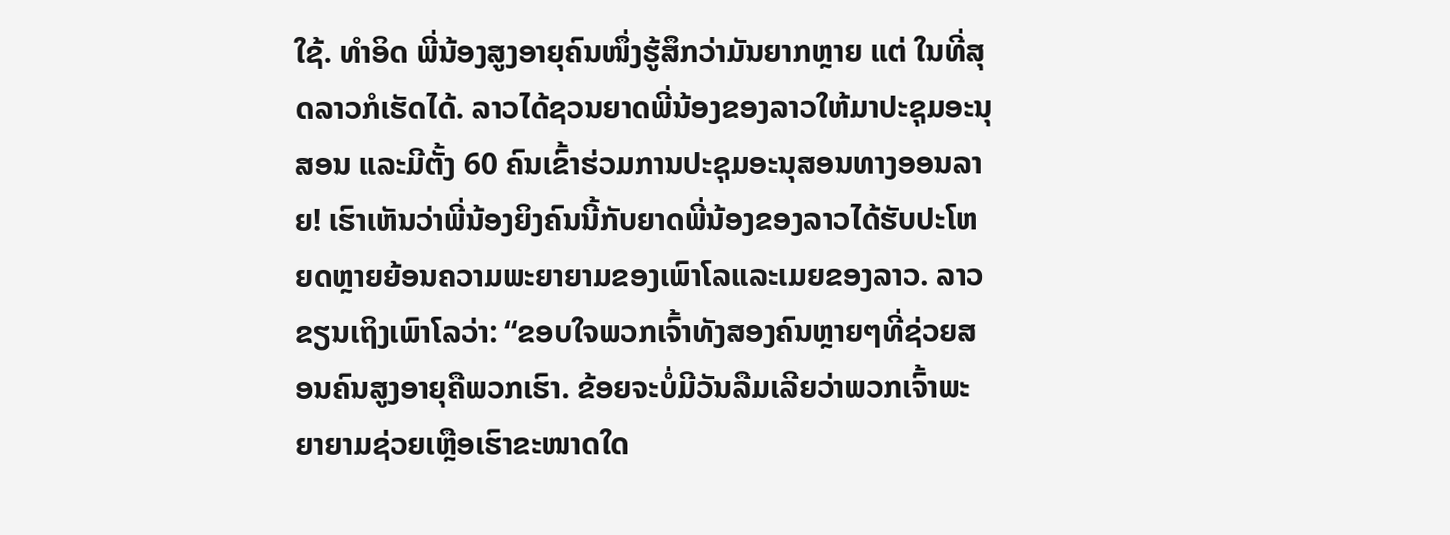ໃຊ້. ທຳອິດ ພີ່ນ້ອງສູງອາຍຸຄົນໜຶ່ງຮູ້ສຶກວ່າມັນຍາກຫຼາຍ ແຕ່ ໃນທີ່ສຸດລາວກໍເຮັດໄດ້. ລາວໄດ້ຊວນຍາດພີ່ນ້ອງຂອງລາວໃຫ້ມາປະຊຸມອະນຸສອນ ແລະມີຕັ້ງ 60 ຄົນເຂົ້າຮ່ວມການປະຊຸມອະນຸສອນທາງອອນລາຍ! ເຮົາເຫັນວ່າພີ່ນ້ອງຍິງຄົນນີ້ກັບຍາດພີ່ນ້ອງຂອງລາວໄດ້ຮັບປະໂຫຍດຫຼາຍຍ້ອນຄວາມພະຍາຍາມຂອງເພົາໂລແລະເມຍຂອງລາວ. ລາວຂຽນເຖິງເພົາໂລວ່າ: “ຂອບໃຈພວກເຈົ້າທັງສອງຄົນຫຼາຍໆທີ່ຊ່ວຍສອນຄົນສູງອາຍຸຄືພວກເຮົາ. ຂ້ອຍຈະບໍ່ມີວັນລືມເລີຍວ່າພວກເຈົ້າພະຍາຍາມຊ່ວຍເຫຼືອເຮົາຂະໜາດໃດ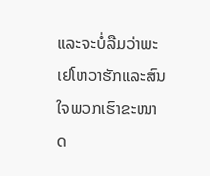ແລະຈະບໍ່ລືມວ່າພະເຢໂຫວາຮັກແລະສົນໃຈພວກເຮົາຂະໜາດ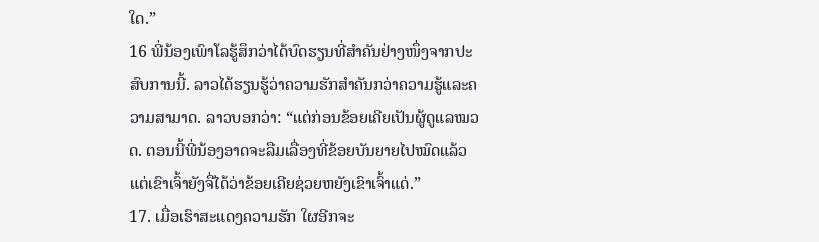ໃດ.”
16 ພີ່ນ້ອງເພົາໂລຮູ້ສຶກວ່າໄດ້ບົດຮຽນທີ່ສຳຄັນຢ່າງໜຶ່ງຈາກປະສົບການນີ້. ລາວໄດ້ຮຽນຮູ້ວ່າຄວາມຮັກສຳຄັນກວ່າຄວາມຮູ້ແລະຄວາມສາມາດ. ລາວບອກວ່າ: “ແຕ່ກ່ອນຂ້ອຍເຄີຍເປັນຜູ້ດູແລໝວດ. ຕອນນີ້ພີ່ນ້ອງອາດຈະລືມເລື່ອງທີ່ຂ້ອຍບັນຍາຍໄປໝົດແລ້ວ ແຕ່ເຂົາເຈົ້າຍັງຈື່ໄດ້ວ່າຂ້ອຍເຄີຍຊ່ວຍຫຍັງເຂົາເຈົ້າແດ່.”
17. ເມື່ອເຮົາສະແດງຄວາມຮັກ ໃຜອີກຈະ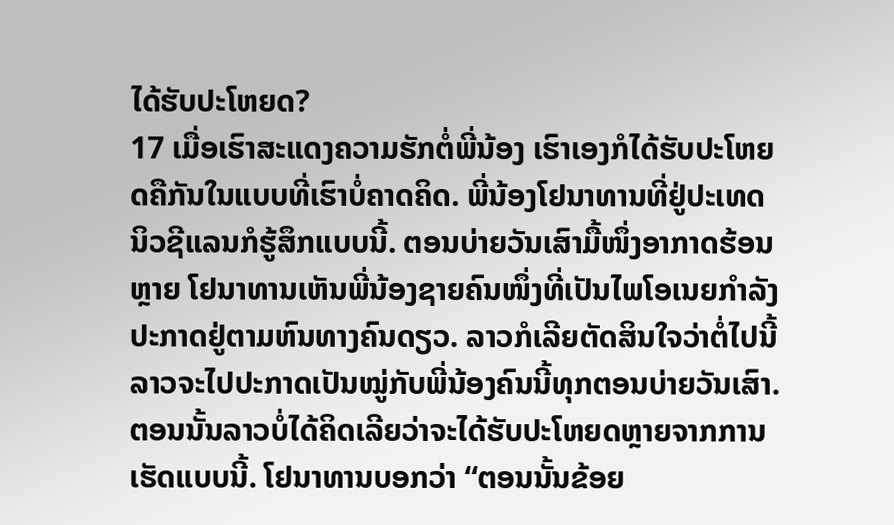ໄດ້ຮັບປະໂຫຍດ?
17 ເມື່ອເຮົາສະແດງຄວາມຮັກຕໍ່ພີ່ນ້ອງ ເຮົາເອງກໍໄດ້ຮັບປະໂຫຍດຄືກັນໃນແບບທີ່ເຮົາບໍ່ຄາດຄິດ. ພີ່ນ້ອງໂຢນາທານທີ່ຢູ່ປະເທດນິວຊີແລນກໍຮູ້ສຶກແບບນີ້. ຕອນບ່າຍວັນເສົາມື້ໜຶ່ງອາກາດຮ້ອນຫຼາຍ ໂຢນາທານເຫັນພີ່ນ້ອງຊາຍຄົນໜຶ່ງທີ່ເປັນໄພໂອເນຍກຳລັງປະກາດຢູ່ຕາມຫົນທາງຄົນດຽວ. ລາວກໍເລີຍຕັດສິນໃຈວ່າຕໍ່ໄປນີ້ລາວຈະໄປປະກາດເປັນໝູ່ກັບພີ່ນ້ອງຄົນນີ້ທຸກຕອນບ່າຍວັນເສົາ. ຕອນນັ້ນລາວບໍ່ໄດ້ຄິດເລີຍວ່າຈະໄດ້ຮັບປະໂຫຍດຫຼາຍຈາກການເຮັດແບບນີ້. ໂຢນາທານບອກວ່າ “ຕອນນັ້ນຂ້ອຍ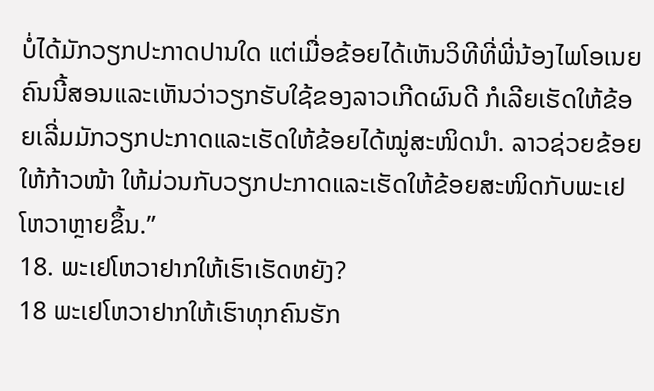ບໍ່ໄດ້ມັກວຽກປະກາດປານໃດ ແຕ່ເມື່ອຂ້ອຍໄດ້ເຫັນວິທີທີ່ພີ່ນ້ອງໄພໂອເນຍຄົນນີ້ສອນແລະເຫັນວ່າວຽກຮັບໃຊ້ຂອງລາວເກີດຜົນດີ ກໍເລີຍເຮັດໃຫ້ຂ້ອຍເລີ່ມມັກວຽກປະກາດແລະເຮັດໃຫ້ຂ້ອຍໄດ້ໝູ່ສະໜິດນຳ. ລາວຊ່ວຍຂ້ອຍໃຫ້ກ້າວໜ້າ ໃຫ້ມ່ວນກັບວຽກປະກາດແລະເຮັດໃຫ້ຂ້ອຍສະໜິດກັບພະເຢໂຫວາຫຼາຍຂຶ້ນ.”
18. ພະເຢໂຫວາຢາກໃຫ້ເຮົາເຮັດຫຍັງ?
18 ພະເຢໂຫວາຢາກໃຫ້ເຮົາທຸກຄົນຮັກ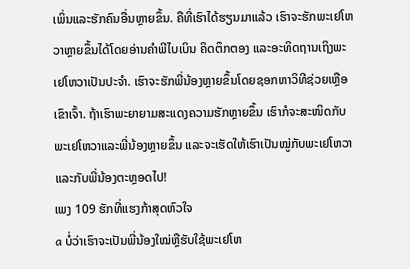ເພິ່ນແລະຮັກຄົນອື່ນຫຼາຍຂຶ້ນ. ຄືທີ່ເຮົາໄດ້ຮຽນມາແລ້ວ ເຮົາຈະຮັກພະເຢໂຫວາຫຼາຍຂຶ້ນໄດ້ໂດຍອ່ານຄຳພີໄບເບິນ ຄິດຕຶກຕອງ ແລະອະທິດຖານເຖິງພະເຢໂຫວາເປັນປະຈຳ. ເຮົາຈະຮັກພີ່ນ້ອງຫຼາຍຂຶ້ນໂດຍຊອກຫາວິທີຊ່ວຍເຫຼືອເຂົາເຈົ້າ. ຖ້າເຮົາພະຍາຍາມສະແດງຄວາມຮັກຫຼາຍຂຶ້ນ ເຮົາກໍຈະສະໜິດກັບພະເຢໂຫວາແລະພີ່ນ້ອງຫຼາຍຂຶ້ນ ແລະຈະເຮັດໃຫ້ເຮົາເປັນໝູ່ກັບພະເຢໂຫວາແລະກັບພີ່ນ້ອງຕະຫຼອດໄປ!
ເພງ 109 ຮັກທີ່ແຮງກ້າສຸດຫົວໃຈ
a ບໍ່ວ່າເຮົາຈະເປັນພີ່ນ້ອງໃໝ່ຫຼືຮັບໃຊ້ພະເຢໂຫ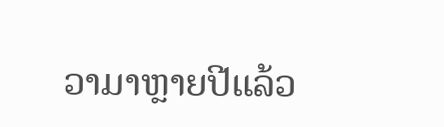ວາມາຫຼາຍປີແລ້ວ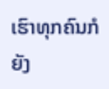ເຮົາທຸກຄົນກໍຍັງ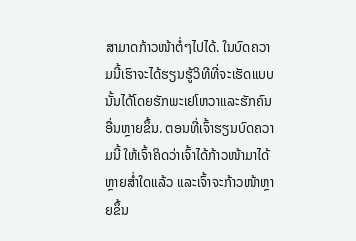ສາມາດກ້າວໜ້າຕໍ່ໆໄປໄດ້. ໃນບົດຄວາມນີ້ເຮົາຈະໄດ້ຮຽນຮູ້ວິທີທີ່ຈະເຮັດແບບນັ້ນໄດ້ໂດຍຮັກພະເຢໂຫວາແລະຮັກຄົນອື່ນຫຼາຍຂຶ້ນ. ຕອນທີ່ເຈົ້າຮຽນບົດຄວາມນີ້ ໃຫ້ເຈົ້າຄິດວ່າເຈົ້າໄດ້ກ້າວໜ້າມາໄດ້ຫຼາຍສ່ຳໃດແລ້ວ ແລະເຈົ້າຈະກ້າວໜ້າຫຼາຍຂຶ້ນ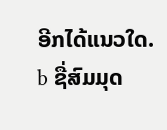ອີກໄດ້ແນວໃດ.
b ຊື່ສົມມຸດ